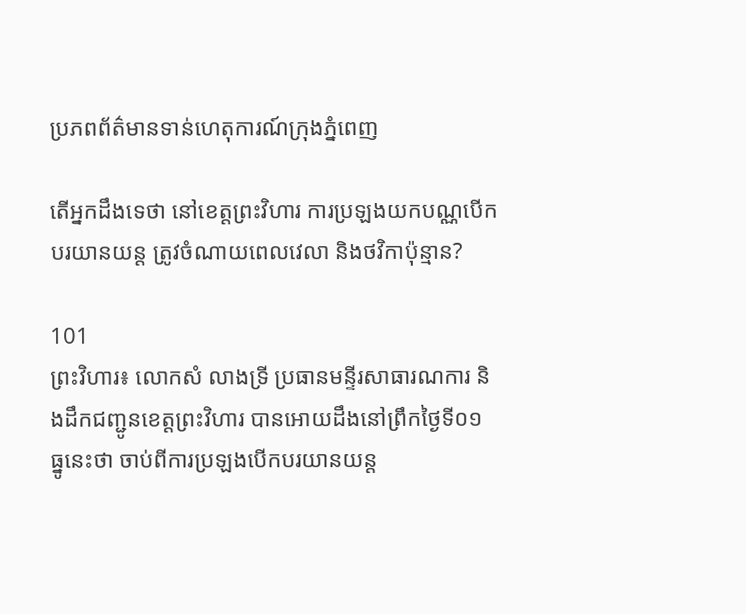ប្រភពព័ត៌មានទាន់ហេតុការណ៍ក្រុងភ្នំពេញ

តើអ្នកដឹងទេថា នៅខេត្តព្រះវិហារ ការប្រឡងយកបណ្ណបើកបរយានយន្ត ត្រូវចំណាយពេលវេលា និងថវិកាប៉ុន្មាន?

101
ព្រះវិហារ៖ លោកសំ លាងទ្រី ប្រធានមន្ទីរសាធារណការ និងដឹកជញ្ជូនខេត្តព្រះវិហារ បានអោយដឹងនៅព្រឹកថ្ងៃទី០១ ធ្នូនេះថា ចាប់ពីការប្រឡងបើកបរយានយន្ត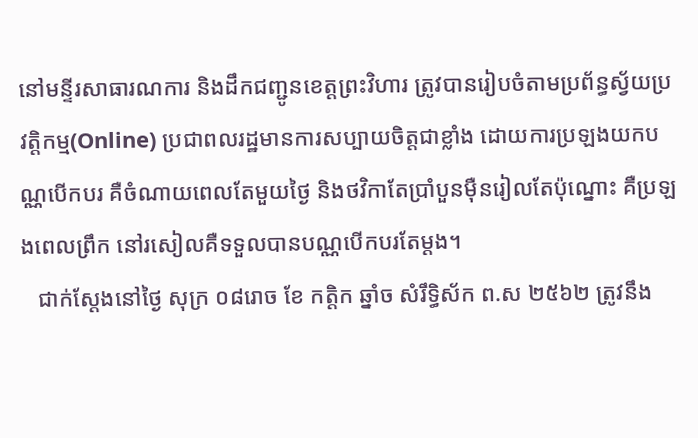នៅមន្ទីរសាធារណការ និងដឹកជញ្ជូនខេត្តព្រះវិហារ ត្រូវបានរៀបចំតាមប្រព័ន្ធស្វ័យប្រវត្តិកម្ម(Online) ប្រជាពលរដ្ឋមានការសប្បាយចិត្តជាខ្លាំង ដោយការប្រឡងយកបណ្ណបើកបរ គឺចំណាយពេលតែមួយថ្ងៃ និងថវិកាតែប្រាំបួនម៉ឺនរៀលតែប៉ុណ្នោះ គឺប្រឡងពេលព្រឹក នៅរសៀលគឺទទួលបានបណ្ណបើកបរតែម្ដង។
   ជាក់ស្ដែងនៅថ្ងៃ សុក្រ ០៨រោច ខែ កត្ដិក ឆ្នាំច សំរឹទ្ធិស័ក ព.ស ២៥៦២ ត្រូវនឹង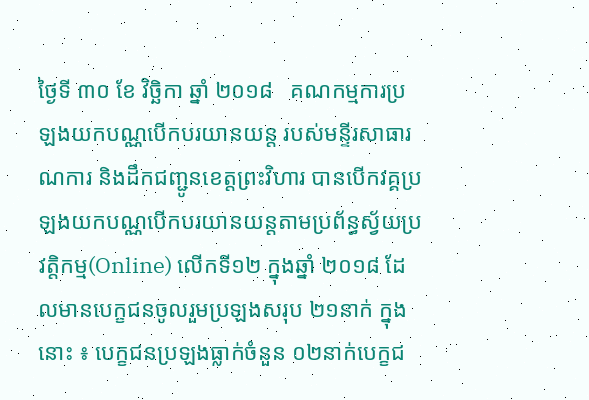ថ្ងៃទី ៣០ ខែ វិច្ឆិកា ឆ្នាំ ២០១៨   គណកម្មការប្រឡងយកបណ្ណបើកបរយានយន្ត របស់មន្ទីរសាធារណការ និងដឹកជញ្ជូនខេត្តព្រះវិហារ បានបើកវគ្គប្រឡងយកបណ្ណបើកបរយានយន្តតាមប្រព័ន្ធស្វ័យប្រវត្តិកម្ម(Online) លើកទី១២ ក្នុងឆ្នាំ ២០១៨ ដែលមានបេក្ខជនចូលរួមប្រឡងសរុប ២១នាក់ ក្នុងនោះ ៖ បេក្ខជនប្រឡងធ្លាក់ចំនួន ០២នាក់បេក្ខជ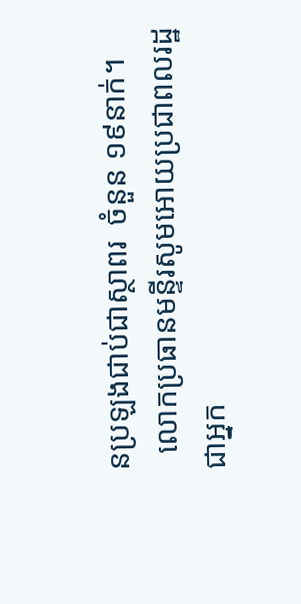នប្រឡងជាប់ជាស្ថាពរ  ចំនួន ១៩នាក់។
  លោកប្រធានមន្ទីរសូមអោយប្រជាពលរដ្ឋ ជាអ្នក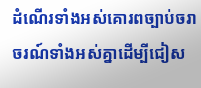ដំណើរទាំងអស់គោរពច្បាប់ចរាចរណ៍ទាំងអស់គ្នាដើម្បីជៀស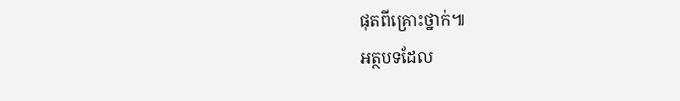ផុតពីគ្រោះថ្នាក់៕
អត្ថបទដែល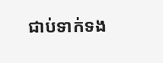ជាប់ទាក់ទង